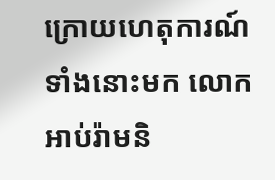ក្រោយហេតុការណ៍ទាំងនោះមក លោកអាប់រ៉ាមនិ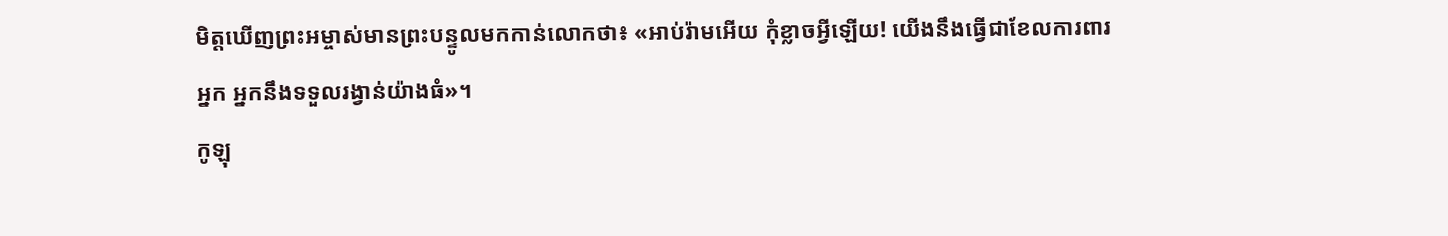មិត្តឃើញព្រះអម្ចាស់មានព្រះបន្ទូលមកកាន់លោកថា៖ «អាប់រ៉ាមអើយ កុំខ្លាចអ្វីឡើយ! យើងនឹងធ្វើជាខែលការពារអ្នក អ្នកនឹងទទួលរង្វាន់យ៉ាងធំ»។
កូឡុ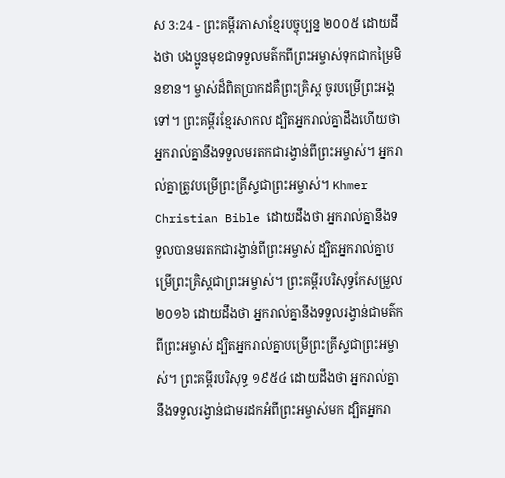ស 3:24 - ព្រះគម្ពីរភាសាខ្មែរបច្ចុប្បន្ន ២០០៥ ដោយដឹងថា បងប្អូនមុខជាទទួលមត៌កពីព្រះអម្ចាស់ទុកជាកម្រៃមិនខាន។ ម្ចាស់ដ៏ពិតប្រាកដគឺព្រះគ្រិស្ត ចូរបម្រើព្រះអង្គទៅ។ ព្រះគម្ពីរខ្មែរសាកល ដ្បិតអ្នករាល់គ្នាដឹងហើយថា អ្នករាល់គ្នានឹងទទួលមរតកជារង្វាន់ពីព្រះអម្ចាស់។ អ្នករាល់គ្នាត្រូវបម្រើព្រះគ្រីស្ទជាព្រះអម្ចាស់។ Khmer Christian Bible ដោយដឹងថា អ្នករាល់គ្នានឹងទទួលបានមរតកជារង្វាន់ពីព្រះអម្ចាស់ ដ្បិតអ្នករាល់គ្នាបម្រើព្រះគ្រិស្ដជាព្រះអម្ចាស់។ ព្រះគម្ពីរបរិសុទ្ធកែសម្រួល ២០១៦ ដោយដឹងថា អ្នករាល់គ្នានឹងទទួលរង្វាន់ជាមត៌កពីព្រះអម្ចាស់ ដ្បិតអ្នករាល់គ្នាបម្រើព្រះគ្រីស្ទជាព្រះអម្ចាស់។ ព្រះគម្ពីរបរិសុទ្ធ ១៩៥៤ ដោយដឹងថា អ្នករាល់គ្នានឹងទទួលរង្វាន់ជាមរដកអំពីព្រះអម្ចាស់មក ដ្បិតអ្នករា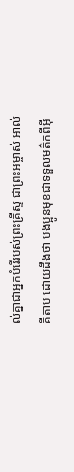ល់គ្នាជាអ្នកបំរើរបស់ព្រះគ្រីស្ទ ជាព្រះអម្ចាស់ អាល់គីតាប ដោយដឹងថា បងប្អូនមុខជាទទួលមត៌កពីអ៊ី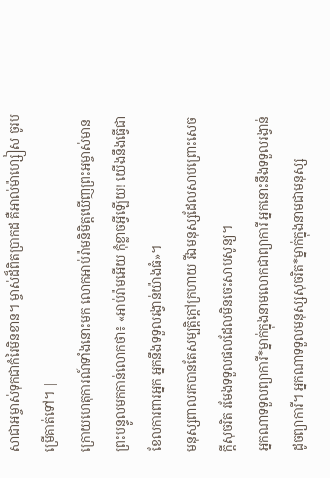សាជាអម្ចាស់ទុកជាកំរៃមិនខាន។ ម្ចាស់ដ៏ពិតប្រាកដ គឺអាល់ម៉ាហ្សៀស ចូរបម្រើគាត់ទៅ។ |
ក្រោយហេតុការណ៍ទាំងនោះមក លោកអាប់រ៉ាមនិមិត្តឃើញព្រះអម្ចាស់មានព្រះបន្ទូលមកកាន់លោកថា៖ «អាប់រ៉ាមអើយ កុំខ្លាចអ្វីឡើយ! យើងនឹងធ្វើជាខែលការពារអ្នក អ្នកនឹងទទួលរង្វាន់យ៉ាងធំ»។
មនុស្សពាលរកបានតែសម្បត្តិក្ដៅក្រហាយ រីឯមនុស្សដែលសាបព្រោះសេចក្ដីសុចរិត រមែងទទួលផលដែលមិនចេះសាបសូន្យ។
អ្នកណាទទួលព្យាការី*ម្នាក់ក្នុងនាមលោកជាព្យាការី អ្នកនោះនឹងទទួលរង្វាន់ដូចព្យាការី។ អ្នកណាទទួលមនុស្សសុចរិត*ម្នាក់ក្នុងនាមជាមនុស្ស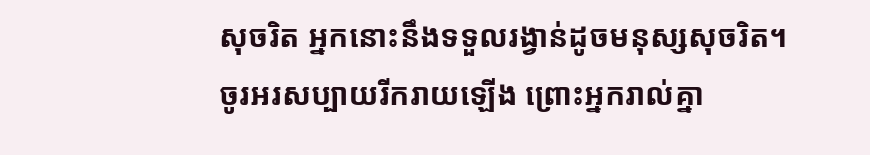សុចរិត អ្នកនោះនឹងទទួលរង្វាន់ដូចមនុស្សសុចរិត។
ចូរអរសប្បាយរីករាយឡើង ព្រោះអ្នករាល់គ្នា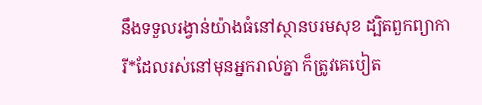នឹងទទួលរង្វាន់យ៉ាងធំនៅស្ថានបរមសុខ ដ្បិតពួកព្យាការី*ដែលរស់នៅមុនអ្នករាល់គ្នា ក៏ត្រូវគេបៀត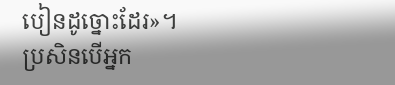បៀនដូច្នោះដែរ»។
ប្រសិនបើអ្នក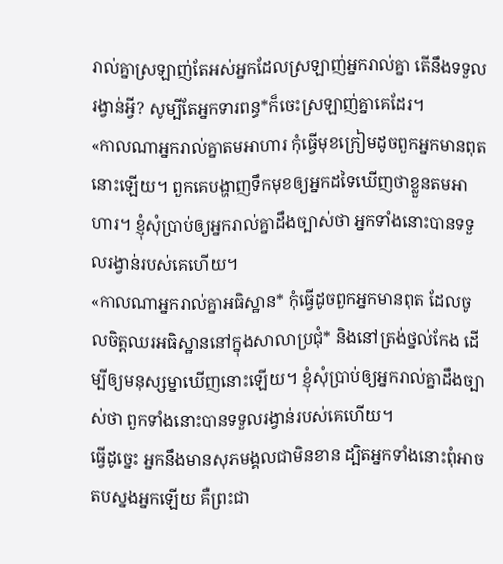រាល់គ្នាស្រឡាញ់តែអស់អ្នកដែលស្រឡាញ់អ្នករាល់គ្នា តើនឹងទទួលរង្វាន់អ្វី? សូម្បីតែអ្នកទារពន្ធ*ក៏ចេះស្រឡាញ់គ្នាគេដែរ។
«កាលណាអ្នករាល់គ្នាតមអាហារ កុំធ្វើមុខក្រៀមដូចពួកអ្នកមានពុតនោះឡើយ។ ពួកគេបង្ហាញទឹកមុខឲ្យអ្នកដទៃឃើញថាខ្លួនតមអាហារ។ ខ្ញុំសុំប្រាប់ឲ្យអ្នករាល់គ្នាដឹងច្បាស់ថា អ្នកទាំងនោះបានទទួលរង្វាន់របស់គេហើយ។
«កាលណាអ្នករាល់គ្នាអធិស្ឋាន* កុំធ្វើដូចពួកអ្នកមានពុត ដែលចូលចិត្តឈរអធិស្ឋាននៅក្នុងសាលាប្រជុំ* និងនៅត្រង់ថ្នល់កែង ដើម្បីឲ្យមនុស្សម្នាឃើញនោះឡើយ។ ខ្ញុំសុំប្រាប់ឲ្យអ្នករាល់គ្នាដឹងច្បាស់ថា ពួកទាំងនោះបានទទួលរង្វាន់របស់គេហើយ។
ធ្វើដូច្នេះ អ្នកនឹងមានសុភមង្គលជាមិនខាន ដ្បិតអ្នកទាំងនោះពុំអាចតបស្នងអ្នកឡើយ គឺព្រះជា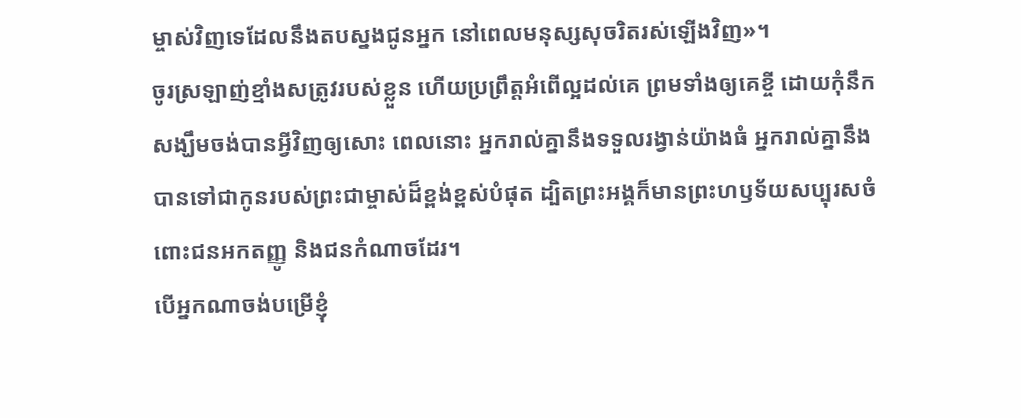ម្ចាស់វិញទេដែលនឹងតបស្នងជូនអ្នក នៅពេលមនុស្សសុចរិតរស់ឡើងវិញ»។
ចូរស្រឡាញ់ខ្មាំងសត្រូវរបស់ខ្លួន ហើយប្រព្រឹត្តអំពើល្អដល់គេ ព្រមទាំងឲ្យគេខ្ចី ដោយកុំនឹកសង្ឃឹមចង់បានអ្វីវិញឲ្យសោះ ពេលនោះ អ្នករាល់គ្នានឹងទទួលរង្វាន់យ៉ាងធំ អ្នករាល់គ្នានឹងបានទៅជាកូនរបស់ព្រះជាម្ចាស់ដ៏ខ្ពង់ខ្ពស់បំផុត ដ្បិតព្រះអង្គក៏មានព្រះហឫទ័យសប្បុរសចំពោះជនអកតញ្ញូ និងជនកំណាចដែរ។
បើអ្នកណាចង់បម្រើខ្ញុំ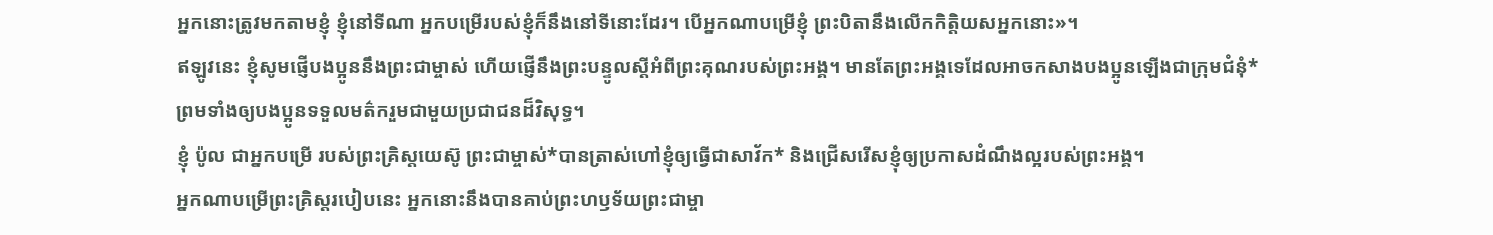អ្នកនោះត្រូវមកតាមខ្ញុំ ខ្ញុំនៅទីណា អ្នកបម្រើរបស់ខ្ញុំក៏នឹងនៅទីនោះដែរ។ បើអ្នកណាបម្រើខ្ញុំ ព្រះបិតានឹងលើកកិត្តិយសអ្នកនោះ»។
ឥឡូវនេះ ខ្ញុំសូមផ្ញើបងប្អូននឹងព្រះជាម្ចាស់ ហើយផ្ញើនឹងព្រះបន្ទូលស្ដីអំពីព្រះគុណរបស់ព្រះអង្គ។ មានតែព្រះអង្គទេដែលអាចកសាងបងប្អូនឡើងជាក្រុមជំនុំ* ព្រមទាំងឲ្យបងប្អូនទទួលមត៌ករួមជាមួយប្រជាជនដ៏វិសុទ្ធ។
ខ្ញុំ ប៉ូល ជាអ្នកបម្រើ របស់ព្រះគ្រិស្តយេស៊ូ ព្រះជាម្ចាស់*បានត្រាស់ហៅខ្ញុំឲ្យធ្វើជាសាវ័ក* និងជ្រើសរើសខ្ញុំឲ្យប្រកាសដំណឹងល្អរបស់ព្រះអង្គ។
អ្នកណាបម្រើព្រះគ្រិស្តរបៀបនេះ អ្នកនោះនឹងបានគាប់ព្រះហឫទ័យព្រះជាម្ចា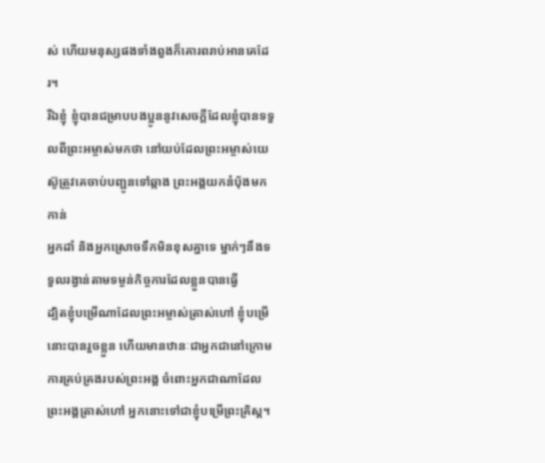ស់ ហើយមនុស្សផងទាំងពួងក៏គោរពរាប់អានគេដែរ។
រីឯខ្ញុំ ខ្ញុំបានជម្រាបបងប្អូននូវសេចក្ដីដែលខ្ញុំបានទទួលពីព្រះអម្ចាស់មកថា នៅយប់ដែលព្រះអម្ចាស់យេស៊ូត្រូវគេចាប់បញ្ជូនទៅឆ្កាង ព្រះអង្គយកនំប៉័ងមកកាន់
អ្នកដាំ និងអ្នកស្រោចទឹកមិនខុសគ្នាទេ ម្នាក់ៗនឹងទទួលរង្វាន់តាមទម្ងន់កិច្ចការដែលខ្លួនបានធ្វើ
ដ្បិតខ្ញុំបម្រើណាដែលព្រះអម្ចាស់ត្រាស់ហៅ ខ្ញុំបម្រើនោះបានរួចខ្លួន ហើយមានឋានៈជាអ្នកជានៅក្រោមការគ្រប់គ្រងរបស់ព្រះអង្គ ចំពោះអ្នកជាណាដែលព្រះអង្គត្រាស់ហៅ អ្នកនោះទៅជាខ្ញុំបម្រើព្រះគ្រិស្ត។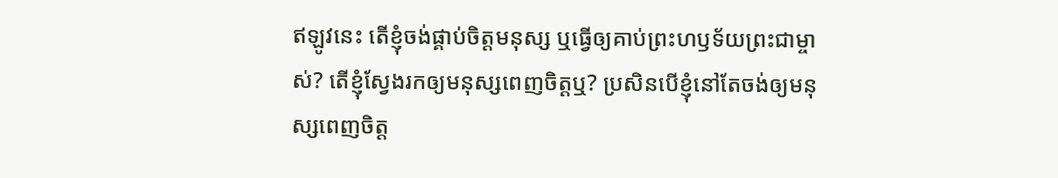ឥឡូវនេះ តើខ្ញុំចង់ផ្គាប់ចិត្តមនុស្ស ឬធ្វើឲ្យគាប់ព្រះហឫទ័យព្រះជាម្ចាស់? តើខ្ញុំស្វែងរកឲ្យមនុស្សពេញចិត្តឬ? ប្រសិនបើខ្ញុំនៅតែចង់ឲ្យមនុស្សពេញចិត្ត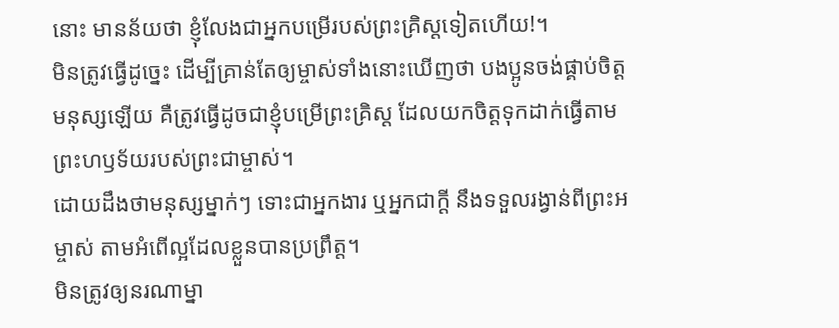នោះ មានន័យថា ខ្ញុំលែងជាអ្នកបម្រើរបស់ព្រះគ្រិស្តទៀតហើយ!។
មិនត្រូវធ្វើដូច្នេះ ដើម្បីគ្រាន់តែឲ្យម្ចាស់ទាំងនោះឃើញថា បងប្អូនចង់ផ្គាប់ចិត្តមនុស្សឡើយ គឺត្រូវធ្វើដូចជាខ្ញុំបម្រើព្រះគ្រិស្ត ដែលយកចិត្តទុកដាក់ធ្វើតាមព្រះហឫទ័យរបស់ព្រះជាម្ចាស់។
ដោយដឹងថាមនុស្សម្នាក់ៗ ទោះជាអ្នកងារ ឬអ្នកជាក្ដី នឹងទទួលរង្វាន់ពីព្រះអម្ចាស់ តាមអំពើល្អដែលខ្លួនបានប្រព្រឹត្ត។
មិនត្រូវឲ្យនរណាម្នា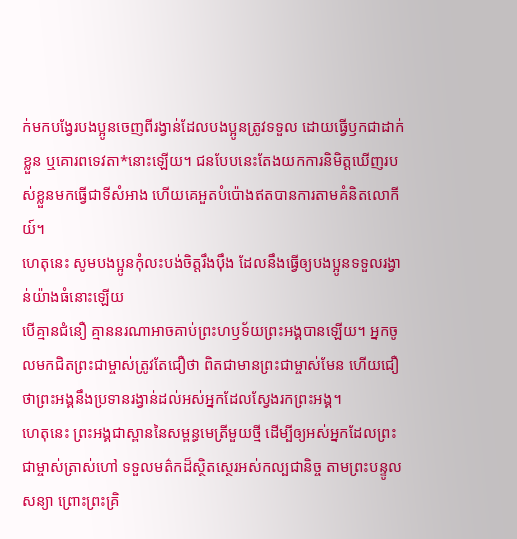ក់មកបង្វែរបងប្អូនចេញពីរង្វាន់ដែលបងប្អូនត្រូវទទួល ដោយធ្វើឫកជាដាក់ខ្លួន ឬគោរពទេវតា*នោះឡើយ។ ជនបែបនេះតែងយកការនិមិត្តឃើញរបស់ខ្លួនមកធ្វើជាទីសំអាង ហើយគេអួតបំប៉ោងឥតបានការតាមគំនិតលោកីយ៍។
ហេតុនេះ សូមបងប្អូនកុំលះបង់ចិត្តរឹងប៉ឹង ដែលនឹងធ្វើឲ្យបងប្អូនទទួលរង្វាន់យ៉ាងធំនោះឡើយ
បើគ្មានជំនឿ គ្មាននរណាអាចគាប់ព្រះហឫទ័យព្រះអង្គបានឡើយ។ អ្នកចូលមកជិតព្រះជាម្ចាស់ត្រូវតែជឿថា ពិតជាមានព្រះជាម្ចាស់មែន ហើយជឿថាព្រះអង្គនឹងប្រទានរង្វាន់ដល់អស់អ្នកដែលស្វែងរកព្រះអង្គ។
ហេតុនេះ ព្រះអង្គជាស្ពាននៃសម្ពន្ធមេត្រីមួយថ្មី ដើម្បីឲ្យអស់អ្នកដែលព្រះជាម្ចាស់ត្រាស់ហៅ ទទួលមត៌កដ៏ស្ថិតស្ថេរអស់កល្បជានិច្ច តាមព្រះបន្ទូលសន្យា ព្រោះព្រះគ្រិ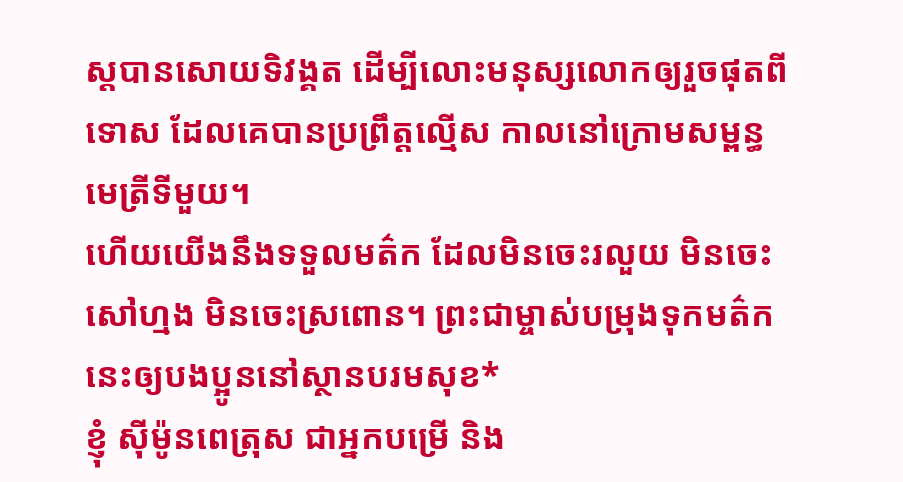ស្តបានសោយទិវង្គត ដើម្បីលោះមនុស្សលោកឲ្យរួចផុតពីទោស ដែលគេបានប្រព្រឹត្តល្មើស កាលនៅក្រោមសម្ពន្ធមេត្រីទីមួយ។
ហើយយើងនឹងទទួលមត៌ក ដែលមិនចេះរលួយ មិនចេះសៅហ្មង មិនចេះស្រពោន។ ព្រះជាម្ចាស់បម្រុងទុកមត៌កនេះឲ្យបងប្អូននៅស្ថានបរមសុខ*
ខ្ញុំ ស៊ីម៉ូនពេត្រុស ជាអ្នកបម្រើ និង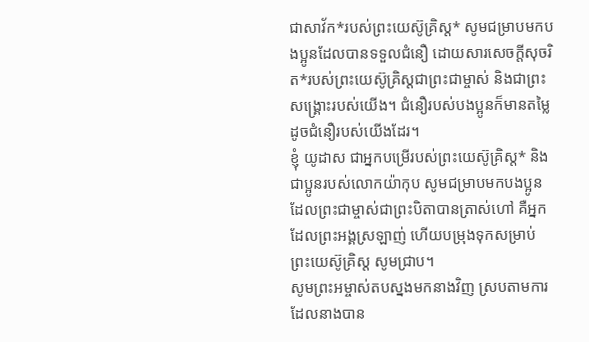ជាសាវ័ក*របស់ព្រះយេស៊ូគ្រិស្ត* សូមជម្រាបមកបងប្អូនដែលបានទទួលជំនឿ ដោយសារសេចក្ដីសុចរិត*របស់ព្រះយេស៊ូគ្រិស្តជាព្រះជាម្ចាស់ និងជាព្រះសង្គ្រោះរបស់យើង។ ជំនឿរបស់បងប្អូនក៏មានតម្លៃដូចជំនឿរបស់យើងដែរ។
ខ្ញុំ យូដាស ជាអ្នកបម្រើរបស់ព្រះយេស៊ូគ្រិស្ត* និងជាប្អូនរបស់លោកយ៉ាកុប សូមជម្រាបមកបងប្អូនដែលព្រះជាម្ចាស់ជាព្រះបិតាបានត្រាស់ហៅ គឺអ្នកដែលព្រះអង្គស្រឡាញ់ ហើយបម្រុងទុកសម្រាប់ព្រះយេស៊ូគ្រិស្ត សូមជ្រាប។
សូមព្រះអម្ចាស់តបស្នងមកនាងវិញ ស្របតាមការដែលនាងបាន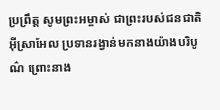ប្រព្រឹត្ត សូមព្រះអម្ចាស់ ជាព្រះរបស់ជនជាតិអ៊ីស្រាអែល ប្រទានរង្វាន់មកនាងយ៉ាងបរិបូណ៌ ព្រោះនាង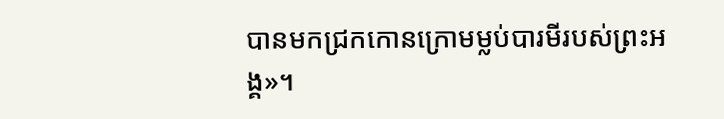បានមកជ្រកកោនក្រោមម្លប់បារមីរបស់ព្រះអង្គ»។